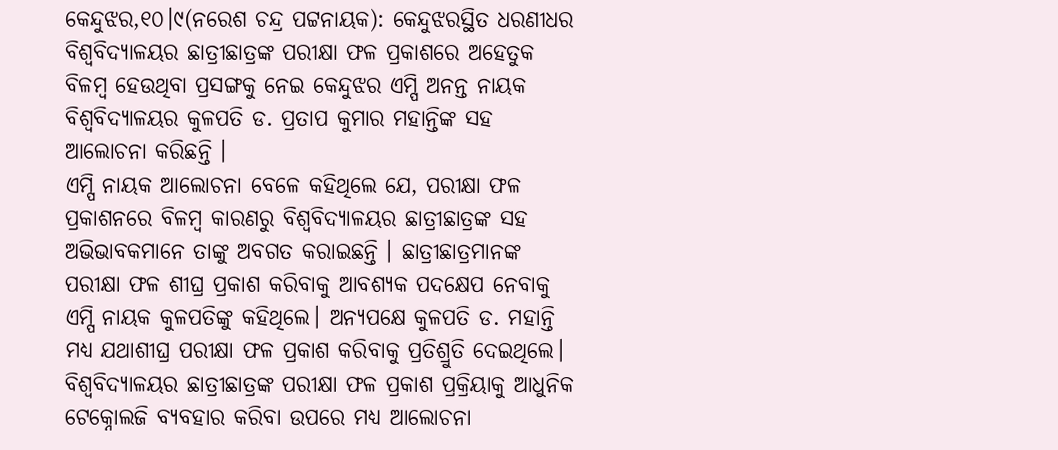କେନ୍ଦୁଝର,୧୦।୯(ନରେଶ ଚନ୍ଦ୍ର ପଟ୍ଟନାୟକ): କେନ୍ଦୁଝରସ୍ଥିତ ଧରଣୀଧର ବିଶ୍ୱବିଦ୍ୟାଳୟର ଛାତ୍ରୀଛାତ୍ରଙ୍କ ପରୀକ୍ଷା ଫଳ ପ୍ରକାଶରେ ଅହେତୁକ ବିଳମ୍ବ ହେଉଥିବା ପ୍ରସଙ୍ଗକୁ ନେଇ କେନ୍ଦୁଝର ଏମ୍ପି ଅନନ୍ତ ନାୟକ ବିଶ୍ବବିଦ୍ୟାଳୟର କୁଳପତି ଡ. ପ୍ରତାପ କୁମାର ମହାନ୍ତିଙ୍କ ସହ ଆଲୋଚନା କରିଛନ୍ତି ।
ଏମ୍ପି ନାୟକ ଆଲୋଚନା ବେଳେ କହିଥିଲେ ଯେ, ପରୀକ୍ଷା ଫଳ ପ୍ରକାଶନରେ ବିଳମ୍ବ କାରଣରୁ ବିଶ୍ୱବିଦ୍ୟାଳୟର ଛାତ୍ରୀଛାତ୍ରଙ୍କ ସହ ଅଭିଭାବକମାନେ ତାଙ୍କୁ ଅବଗତ କରାଇଛନ୍ତି । ଛାତ୍ରୀଛାତ୍ରମାନଙ୍କ ପରୀକ୍ଷା ଫଳ ଶୀଘ୍ର ପ୍ରକାଶ କରିବାକୁ ଆବଶ୍ୟକ ପଦକ୍ଷେପ ନେବାକୁ ଏମ୍ପି ନାୟକ କୁଳପତିଙ୍କୁ କହିଥିଲେ। ଅନ୍ୟପକ୍ଷେ କୁଳପତି ଡ. ମହାନ୍ତି ମଧ୍ୟ ଯଥାଶୀଘ୍ର ପରୀକ୍ଷା ଫଳ ପ୍ରକାଶ କରିବାକୁ ପ୍ରତିଶ୍ରୁତି ଦେଇଥିଲେ। ବିଶ୍ୱବିଦ୍ୟାଳୟର ଛାତ୍ରୀଛାତ୍ରଙ୍କ ପରୀକ୍ଷା ଫଳ ପ୍ରକାଶ ପ୍ରକ୍ରିୟାକୁ ଆଧୁନିକ ଟେକ୍ନୋଲଜି ବ୍ୟବହାର କରିବା ଉପରେ ମଧ୍ୟ ଆଲୋଚନା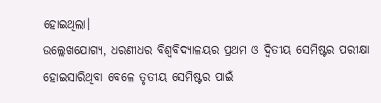ହୋଇଥିଲା।
ଉଲ୍ଲେଖଯୋଗ୍ୟ, ଧରଣୀଧର ବିଶ୍ୱବିଦ୍ୟାଳୟର ପ୍ରଥମ ଓ ଦ୍ୱିତୀୟ ସେମିଷ୍ଟର ପରୀକ୍ଷା ହୋଇସାରିଥିବା ବେଳେ ତୃତୀୟ ସେମିଷ୍ଟର ପାଇଁ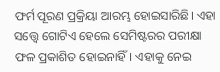ଫର୍ମ ପୂରଣ ପ୍ରକ୍ରିୟା ଆରମ୍ଭ ହୋଇସାରିଛି। ଏହା ସତ୍ତ୍ୱେ ଗୋଟିଏ ହେଲେ ସେମିଷ୍ଟରର ପରୀକ୍ଷା ଫଳ ପ୍ରକାଶିତ ହୋଇନାହିଁ। ଏହାକୁ ନେଇ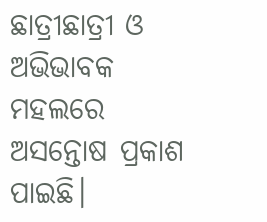ଛାତ୍ରୀଛାତ୍ରୀ ଓ ଅଭିଭାବକ ମହଲରେ ଅସନ୍ତୋଷ ପ୍ରକାଶ ପାଇଛି।